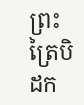ព្រះត្រៃបិដក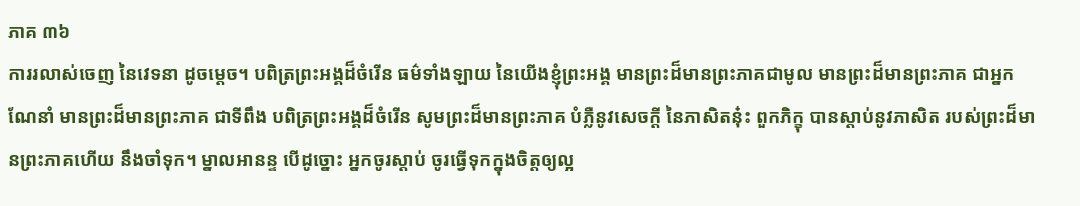ភាគ ៣៦
ការរលាស់ចេញ នៃវេទនា ដូចម្តេច។ បពិត្រព្រះអង្គដ៏ចំរើន ធម៌ទាំងឡាយ នៃយើងខ្ញុំព្រះអង្គ មានព្រះដ៏មានព្រះភាគជាមូល មានព្រះដ៏មានព្រះភាគ ជាអ្នកណែនាំ មានព្រះដ៏មានព្រះភាគ ជាទីពឹង បពិត្រព្រះអង្គដ៏ចំរើន សូមព្រះដ៏មានព្រះភាគ បំភ្លឺនូវសេចក្តី នៃភាសិតនុ៎ះ ពួកភិក្ខុ បានស្តាប់នូវភាសិត របស់ព្រះដ៏មានព្រះភាគហើយ នឹងចាំទុក។ ម្នាលអានន្ទ បើដូច្នោះ អ្នកចូរស្តាប់ ចូរធ្វើទុកក្នុងចិត្តឲ្យល្អ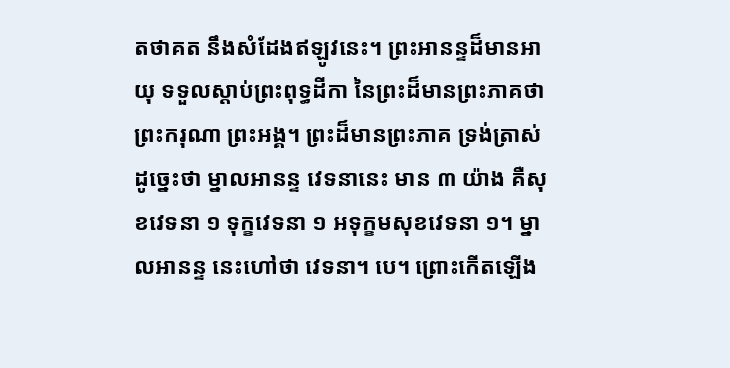តថាគត នឹងសំដែងឥឡូវនេះ។ ព្រះអានន្ទដ៏មានអាយុ ទទួលស្តាប់ព្រះពុទ្ធដីកា នៃព្រះដ៏មានព្រះភាគថា ព្រះករុណា ព្រះអង្គ។ ព្រះដ៏មានព្រះភាគ ទ្រង់ត្រាស់ដូច្នេះថា ម្នាលអានន្ទ វេទនានេះ មាន ៣ យ៉ាង គឺសុខវេទនា ១ ទុក្ខវេទនា ១ អទុក្ខមសុខវេទនា ១។ ម្នាលអានន្ទ នេះហៅថា វេទនា។ បេ។ ព្រោះកើតឡើង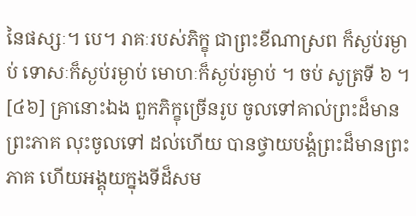នៃផស្សៈ។ បេ។ រាគៈរបស់ភិក្ខុ ជាព្រះខីណាស្រព ក៏ស្ងប់រម្ងាប់ ទោសៈក៏ស្ងប់រម្ងាប់ មោហៈក៏ស្ងប់រម្ងាប់ ។ ចប់ សូត្រទី ៦ ។
[៤៦] គ្រានោះឯង ពួកភិក្ខុច្រើនរូប ចូលទៅគាល់ព្រះដ៏មានព្រះភាគ លុះចូលទៅ ដល់ហើយ បានថ្វាយបង្គំព្រះដ៏មានព្រះភាគ ហើយអង្គុយក្នុងទីដ៏សម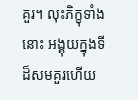គួរ។ លុះភិក្ខុទាំង នោះ អង្គុយក្នុងទីដ៏សមគួរហើយ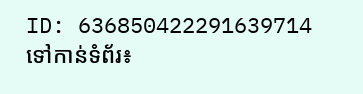ID: 636850422291639714
ទៅកាន់ទំព័រ៖